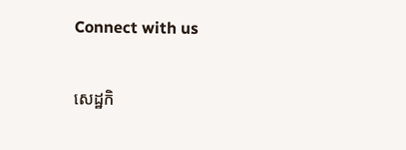Connect with us

សេដ្ឋកិ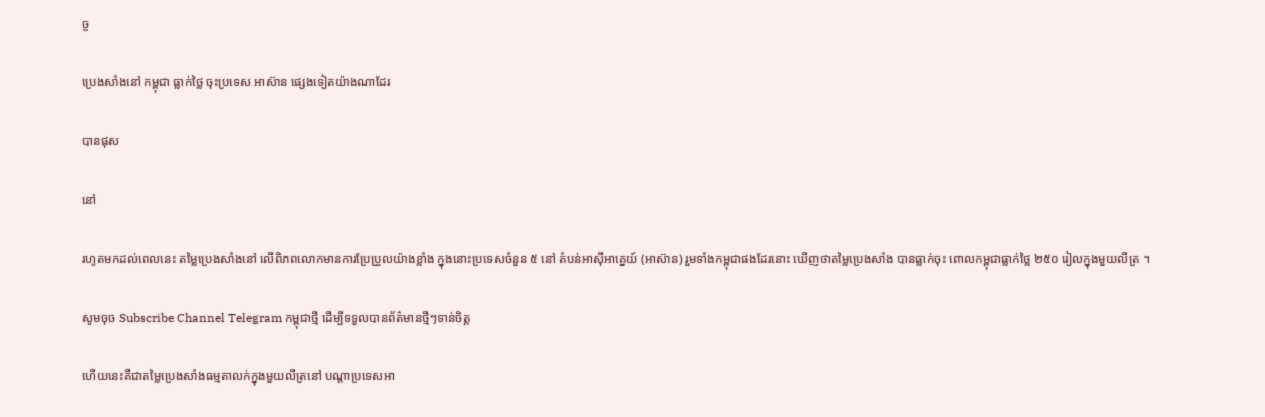ច្ច

ប្រេងសាំងនៅ កម្ពុជា ធ្លាក់ថ្លៃ ចុះប្រទេស អាស៊ាន ផ្សេងទៀតយ៉ាងណាដែរ

បានផុស

នៅ

រហូតមកដល់ពេលនេះ តម្លៃប្រេងសាំងនៅ លើពិភពលោកមានការប្រែប្រួលយ៉ាងខ្លាំង ក្នុងនោះប្រទេសចំនួន ៥ នៅ តំបន់អាស៊ីអាគ្នេយ៍ (អាស៊ាន) រួមទាំងកម្ពុជាផងដែរនោះ ឃើញថាតម្លៃប្រេងសាំង បានធ្លាក់ចុះ ពោលកម្ពុជាធ្លាក់ថ្លៃ ២៥០ រៀលក្នុងមួយលីត្រ ។

សូមចុច Subscribe Channel Telegram កម្ពុជាថ្មី ដើម្បីទទួលបានព័ត៌មានថ្មីៗទាន់ចិត្ត

ហើយនេះគឺជាតម្លៃប្រេងសាំងធម្មតាលក់ក្នុងមួយលីត្រនៅ បណ្ដាប្រទេសអា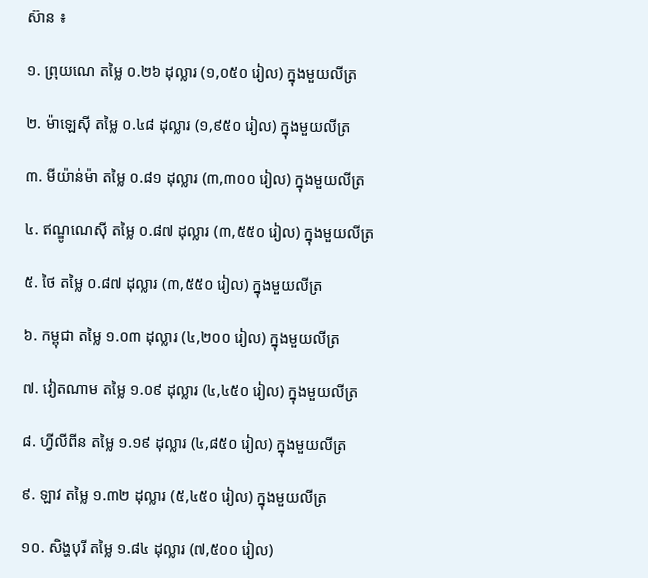ស៊ាន ៖

១. ព្រុយណេ តម្លៃ ០.២៦ ដុល្លារ (១,០៥០ រៀល) ក្នុងមួយលីត្រ

២. ម៉ាឡេស៊ី តម្លៃ ០.៤៨ ដុល្លារ (១,៩៥០ រៀល) ក្នុងមួយលីត្រ

៣. មីយ៉ាន់ម៉ា តម្លៃ ០.៨១ ដុល្លារ (៣,៣០០ រៀល) ក្នុងមួយលីត្រ

៤. ឥណ្ឌូណេស៊ី តម្លៃ ០.៨៧ ដុល្លារ (៣,៥៥០ រៀល) ក្នុងមួយលីត្រ

៥. ថៃ តម្លៃ ០.៨៧ ដុល្លារ (៣,៥៥០ រៀល) ក្នុងមួយលីត្រ

៦. កម្ពុជា តម្លៃ ១.០៣ ដុល្លារ (៤,២០០ រៀល) ក្នុងមួយលីត្រ

៧. វៀតណាម តម្លៃ ១.០៩ ដុល្លារ (៤,៤៥០ រៀល) ក្នុងមួយលីត្រ

៨. ហ្វីលីពីន តម្លៃ ១.១៩ ដុល្លារ (៤,៨៥០ រៀល) ក្នុងមួយលីត្រ

៩. ឡាវ តម្លៃ ១.៣២ ដុល្លារ (៥,៤៥០ រៀល) ក្នុងមួយលីត្រ

១០. សិង្ហបុរី តម្លៃ ១.៨៤ ដុល្លារ (៧,៥០០ រៀល)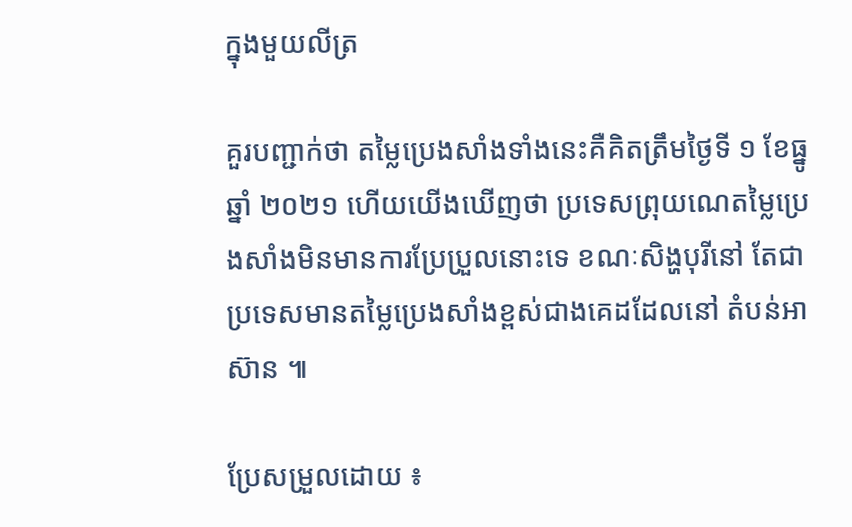ក្នុងមួយលីត្រ

គួរបញ្ជាក់ថា តម្លៃប្រេងសាំងទាំងនេះគឺគិតត្រឹមថ្ងៃទី ១ ខែធ្នូ ឆ្នាំ ២០២១ ហើយយើងឃើញថា ប្រទេសព្រុយណេតម្លៃប្រេងសាំងមិនមានការប្រែប្រួលនោះទេ ខណៈសិង្ហបុរីនៅ តែជាប្រទេសមានតម្លៃប្រេងសាំងខ្ពស់ជាងគេដដែលនៅ តំបន់អាស៊ាន ៕

ប្រែសម្រួលដោយ ៖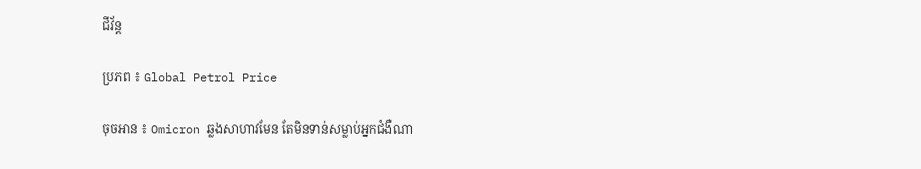ជីវ័ន្ត

ប្រភព ៖ Global Petrol Price

ចុចអាន ៖ Omicron ឆ្លងសាហាវមែន តែមិនទាន់សម្លាប់អ្នកជំងឺណា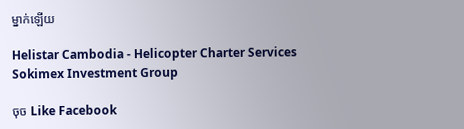ម្នាក់ឡើយ

Helistar Cambodia - Helicopter Charter Services
Sokimex Investment Group

ចុច Like Facebook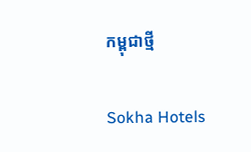កម្ពុជាថ្មី

Sokha Hotels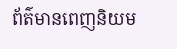ព័ត៌មានពេញនិយម